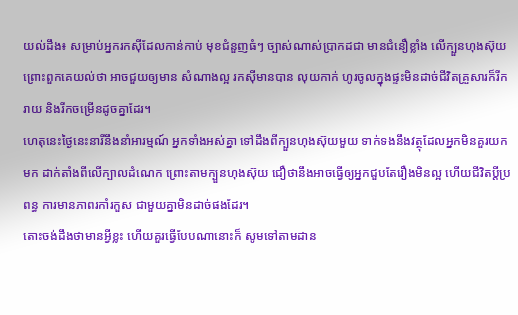យល់ដឹង៖ សម្រាប់អ្នករកស៊ីដែលកាន់កាប់ មុខជំនួញធំៗ ច្បាស់ណាស់ប្រាកដជា មានជំនឿខ្លាំង លើក្បួនហុងស៊ុយព្រោះពួកគេយល់ថា អាចជួយឲ្យមាន សំណាងល្អ រកស៊ីមានបាន លុយកាក់ ហូរចូលក្នុងផ្ទះមិនដាច់ជីវិតគ្រួសារក៏រីករាយ និងរីកចម្រើនដូចគ្នាដែរ។
ហេតុនេះថ្ងៃនេះនារីនឹងនាំអារម្មណ៍ អ្នកទាំងអស់គ្នា ទៅដឹងពីក្បួនហុងស៊ុយមួយ ទាក់ទងនឹងវត្ថុដែលអ្នកមិនគួរយកមក ដាក់តាំងពីលើក្បាលដំណេក ព្រោះតាមក្បួនហុងស៊ុយ ជឿថានឹងអាចធ្វើឲ្យអ្នកជួបតែរឿងមិនល្អ ហើយជីវិតប្តីប្រពន្ធ ការមានភាពរកាំរកួស ជាមួយគ្នាមិនដាច់ផងដែរ។
តោះចង់ដឹងថាមានអ្វីខ្លះ ហើយគួរធ្វើបែបណានោះក៏ សូមទៅតាមដាន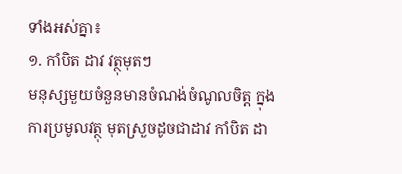ទាំងអស់គ្នា៖
១. កាំបិត ដាវ វត្ថុមុតៗ
មនុស្សមួយចំនួនមានចំណង់ចំណូលចិត្ត ក្នុងការប្រមូលវត្ថុ មុតស្រួចដូចជាដាវ កាំបិត ដា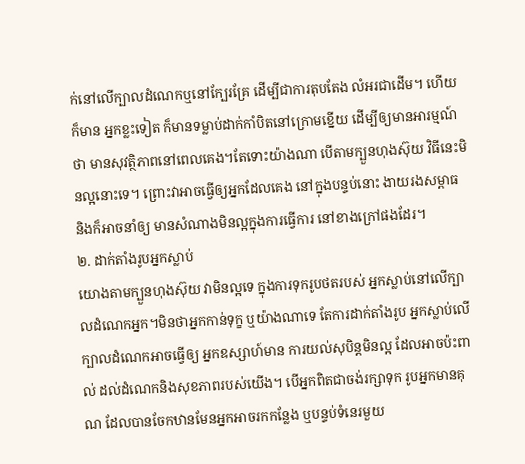ក់នៅលើក្បាលដំណេកឬនៅក្បែរគ្រែ ដើម្បីជាការតុបតែង លំអរជាដើម។ ហើយក៏មាន អ្នកខ្លះទៀត ក៏មានទម្លាប់ដាក់កាំបិតនៅក្រោមខ្នើយ ដើម្បីឲ្យមានអារម្មណ៍ថា មានសុវត្ថិភាពនៅពេលគេង។តែទោះយ៉ាងណា បើតាមក្បួនហុងស៊ុយ វិធីនេះមិនល្អនោះទេ។ ព្រោះវាអាចធ្វើឲ្យអ្នកដែលគេង នៅក្នុងបន្ទប់នោះ ងាយរងសម្ពាធ និងក៏អាចនាំឲ្យ មានសំណាងមិនល្អក្នុងការធ្វើការ នៅខាងក្រៅផងដែរ។
២. ដាក់តាំងរូបអ្នកស្លាប់
យោងតាមក្បួនហុងស៊ុយ វាមិនល្អទេ ក្នុងការទុករូបថតរបស់ អ្នកស្លាប់នៅលើក្បាលដំណេកអ្នក។មិនថាអ្នកកាន់ទុក្ខ ឬយ៉ាងណាទេ តែការដាក់តាំងរូប អ្នកស្លាប់លើក្បាលដំណេកអាចធ្វើឲ្យ អ្នកឧស្សាហ៍មាន ការយល់សុបិន្តមិនល្អ ដែលអាចប៉ះពាល់ ដល់ដំណេកនិងសុខភាពរបស់យើង។ បើអ្នកពិតជាចង់រក្សាទុក រូបអ្នកមានគុណ ដែលបានចែកឋានមែនអ្នកអាចរកកន្លែង ឬបន្ទប់ទំនេរមួយ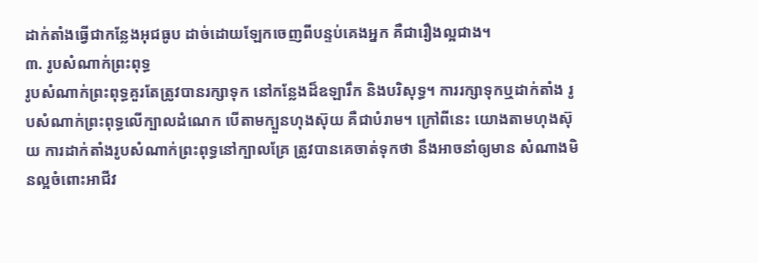ដាក់តាំងធ្វើជាកន្លែងអុជធូប ដាច់ដោយឡែកចេញពីបន្ទប់គេងអ្នក គឺជារឿងល្អជាង។
៣. រូបសំណាក់ព្រះពុទ្ធ
រូបសំណាក់ព្រះពុទ្ធគួរតែត្រូវបានរក្សាទុក នៅកន្លែងដ៏ឧឡារឹក និងបរិសុទ្ធ។ ការរក្សាទុកឬដាក់តាំង រូបសំណាក់ព្រះពុទ្ធលើក្បាលដំណេក បើតាមក្បួនហុងស៊ុយ គឺជាបំរាម។ ក្រៅពីនេះ យោងតាមហុងស៊ុយ ការដាក់តាំងរូបសំណាក់ព្រះពុទ្ធនៅក្បាលគ្រែ ត្រូវបានគេចាត់ទុកថា នឹងអាចនាំឲ្យមាន សំណាងមិនល្អចំពោះអាជីវ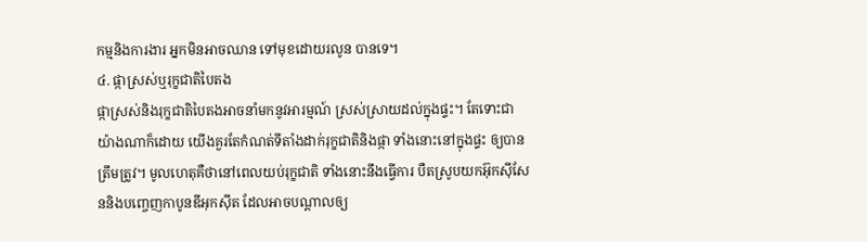កម្មនិងការងារ អ្នកមិនអាចឈាន ទៅមុខដោយរលូន បានទេ។
៤. ផ្កាស្រស់ឬរុក្ខជាតិបៃតង
ផ្កាស្រស់និងរុក្ខជាតិបៃតងអាចនាំមកនូវអារម្មណ៍ ស្រស់ស្រាយដល់ក្នុងផ្ទះ។ តែទោះជាយ៉ាងណាក៏ដោយ យើងគួរតែកំណត់ទីតាំងដាក់រុក្ខជាតិនិងផ្កា ទាំងនោះនៅក្នុងផ្ទះ ឲ្យបានត្រឹមត្រូវ។ មូលហេតុគឺថានៅពេលយប់រុក្ខជាតិ ទាំងនោះនឹងធ្វើការ បឺតស្រូបយកអ៊ុកស៊ីសែននិងបញ្ចេញកាបូនឌីអុកស៊ីត ដែលអាចបណ្តាលឲ្យ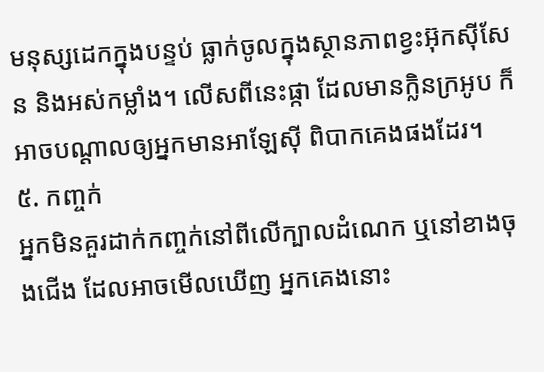មនុស្សដេកក្នុងបន្ទប់ ធ្លាក់ចូលក្នុងស្ថានភាពខ្វះអ៊ុកស៊ីសែន និងអស់កម្លាំង។ លើសពីនេះផ្កា ដែលមានក្លិនក្រអូប ក៏អាចបណ្តាលឲ្យអ្នកមានអាឡែស៊ី ពិបាកគេងផងដែរ។
៥. កញ្ចក់
អ្នកមិនគួរដាក់កញ្ចក់នៅពីលើក្បាលដំណេក ឬនៅខាងចុងជើង ដែលអាចមើលឃើញ អ្នកគេងនោះ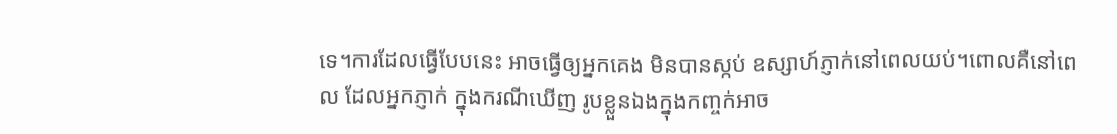ទេ។ការដែលធ្វើបែបនេះ អាចធ្វើឲ្យអ្នកគេង មិនបានស្កប់ ឧស្សាហ៍ភ្ញាក់នៅពេលយប់។ពោលគឺនៅពេល ដែលអ្នកភ្ញាក់ ក្នុងករណីឃើញ រូបខ្លួនឯងក្នុងកញ្ចក់អាច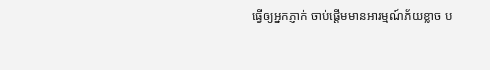ធ្វើឲ្យអ្នកភ្ញាក់ ចាប់ផ្តើមមានអារម្មណ៍ភ័យខ្លាច ប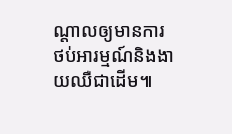ណ្តាលឲ្យមានការថប់អារម្មណ៍និងងាយឈឺជាដើម៕